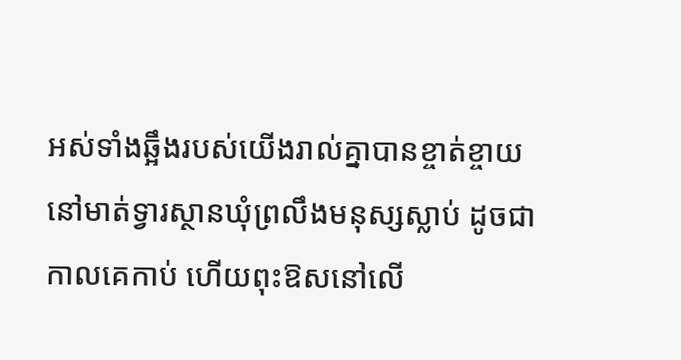អស់ទាំងឆ្អឹងរបស់យើងរាល់គ្នាបានខ្ចាត់ខ្ចាយ នៅមាត់ទ្វារស្ថានឃុំព្រលឹងមនុស្សស្លាប់ ដូចជាកាលគេកាប់ ហើយពុះឱសនៅលើ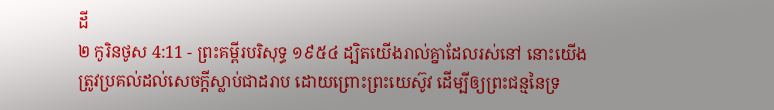ដី
២ កូរិនថូស 4:11 - ព្រះគម្ពីរបរិសុទ្ធ ១៩៥៤ ដ្បិតយើងរាល់គ្នាដែលរស់នៅ នោះយើងត្រូវប្រគល់ដល់សេចក្ដីស្លាប់ជាដរាប ដោយព្រោះព្រះយេស៊ូវ ដើម្បីឲ្យព្រះជន្មនៃទ្រ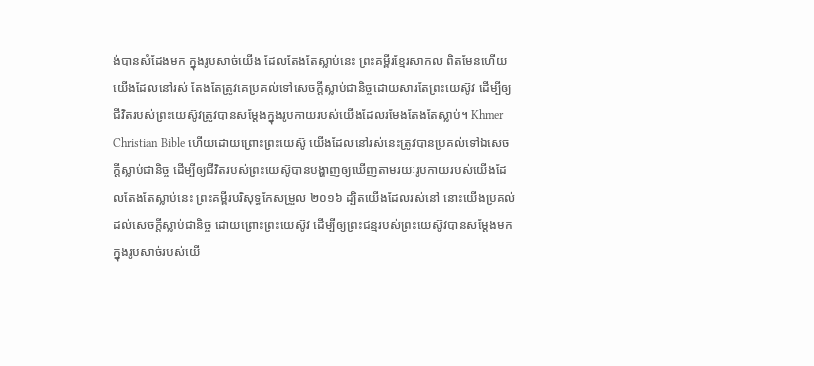ង់បានសំដែងមក ក្នុងរូបសាច់យើង ដែលតែងតែស្លាប់នេះ ព្រះគម្ពីរខ្មែរសាកល ពិតមែនហើយ យើងដែលនៅរស់ តែងតែត្រូវគេប្រគល់ទៅសេចក្ដីស្លាប់ជានិច្ចដោយសារតែព្រះយេស៊ូវ ដើម្បីឲ្យជីវិតរបស់ព្រះយេស៊ូវត្រូវបានសម្ដែងក្នុងរូបកាយរបស់យើងដែលរមែងតែងតែស្លាប់។ Khmer Christian Bible ហើយដោយព្រោះព្រះយេស៊ូ យើងដែលនៅរស់នេះត្រូវបានប្រគល់ទៅឯសេចក្ដីស្លាប់ជានិច្ច ដើម្បីឲ្យជីវិតរបស់ព្រះយេស៊ូបានបង្ហាញឲ្យឃើញតាមរយៈរូបកាយរបស់យើងដែលតែងតែស្លាប់នេះ ព្រះគម្ពីរបរិសុទ្ធកែសម្រួល ២០១៦ ដ្បិតយើងដែលរស់នៅ នោះយើងប្រគល់ដល់សេចក្តីស្លាប់ជានិច្ច ដោយព្រោះព្រះយេស៊ូវ ដើម្បីឲ្យព្រះជន្មរបស់ព្រះយេស៊ូវបានសម្ដែងមកក្នុងរូបសាច់របស់យើ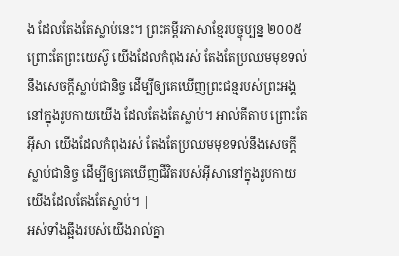ង ដែលតែងតែស្លាប់នេះ។ ព្រះគម្ពីរភាសាខ្មែរបច្ចុប្បន្ន ២០០៥ ព្រោះតែព្រះយេស៊ូ យើងដែលកំពុងរស់ តែងតែប្រឈមមុខទល់នឹងសេចក្ដីស្លាប់ជានិច្ច ដើម្បីឲ្យគេឃើញព្រះជន្មរបស់ព្រះអង្គនៅក្នុងរូបកាយយើង ដែលតែងតែស្លាប់។ អាល់គីតាប ព្រោះតែអ៊ីសា យើងដែលកំពុងរស់ តែងតែប្រឈមមុខទល់នឹងសេចក្ដីស្លាប់ជានិច្ច ដើម្បីឲ្យគេឃើញជីវិតរបស់អ៊ីសានៅក្នុងរូបកាយយើងដែលតែងតែស្លាប់។ |
អស់ទាំងឆ្អឹងរបស់យើងរាល់គ្នា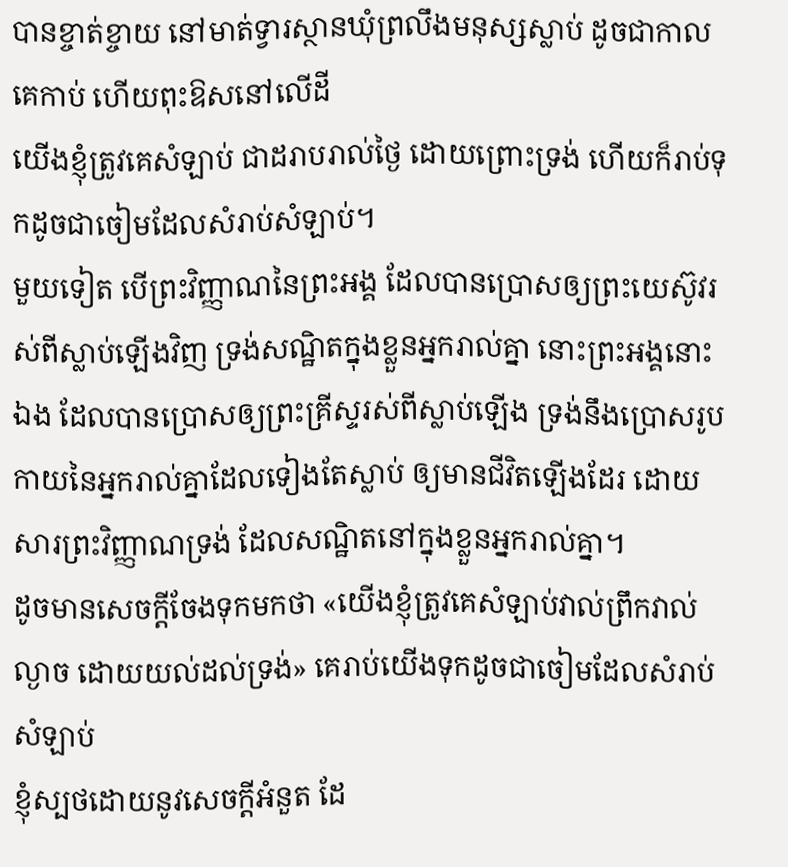បានខ្ចាត់ខ្ចាយ នៅមាត់ទ្វារស្ថានឃុំព្រលឹងមនុស្សស្លាប់ ដូចជាកាលគេកាប់ ហើយពុះឱសនៅលើដី
យើងខ្ញុំត្រូវគេសំឡាប់ ជាដរាបរាល់ថ្ងៃ ដោយព្រោះទ្រង់ ហើយក៏រាប់ទុកដូចជាចៀមដែលសំរាប់សំឡាប់។
មួយទៀត បើព្រះវិញ្ញាណនៃព្រះអង្គ ដែលបានប្រោសឲ្យព្រះយេស៊ូវរស់ពីស្លាប់ឡើងវិញ ទ្រង់សណ្ឋិតក្នុងខ្លួនអ្នករាល់គ្នា នោះព្រះអង្គនោះឯង ដែលបានប្រោសឲ្យព្រះគ្រីស្ទរស់ពីស្លាប់ឡើង ទ្រង់នឹងប្រោសរូបកាយនៃអ្នករាល់គ្នាដែលទៀងតែស្លាប់ ឲ្យមានជីវិតឡើងដែរ ដោយសារព្រះវិញ្ញាណទ្រង់ ដែលសណ្ឋិតនៅក្នុងខ្លួនអ្នករាល់គ្នា។
ដូចមានសេចក្ដីចែងទុកមកថា «យើងខ្ញុំត្រូវគេសំឡាប់វាល់ព្រឹកវាល់ល្ងាច ដោយយល់ដល់ទ្រង់» គេរាប់យើងទុកដូចជាចៀមដែលសំរាប់សំឡាប់
ខ្ញុំស្បថដោយនូវសេចក្ដីអំនួត ដែ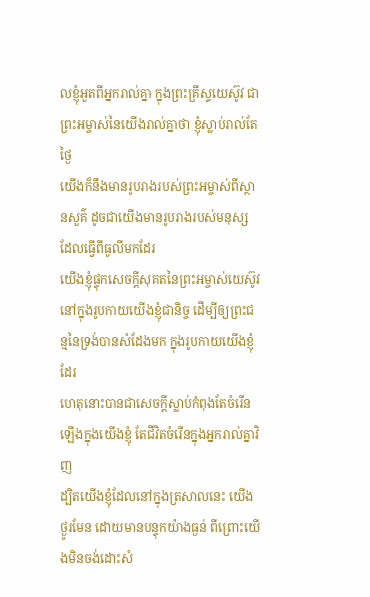លខ្ញុំអួតពីអ្នករាល់គ្នា ក្នុងព្រះគ្រីស្ទយេស៊ូវ ជាព្រះអម្ចាស់នៃយើងរាល់គ្នាថា ខ្ញុំស្លាប់រាល់តែថ្ងៃ
យើងក៏នឹងមានរូបរាងរបស់ព្រះអម្ចាស់ពីស្ថានសួគ៌ ដូចជាយើងមានរូបរាងរបស់មនុស្ស ដែលធ្វើពីធូលីមកដែរ
យើងខ្ញុំផ្ទុកសេចក្ដីសុគតនៃព្រះអម្ចាស់យេស៊ូវ នៅក្នុងរូបកាយយើងខ្ញុំជានិច្ច ដើម្បីឲ្យព្រះជន្មនៃទ្រង់បានសំដែងមក ក្នុងរូបកាយយើងខ្ញុំដែរ
ហេតុនោះបានជាសេចក្ដីស្លាប់កំពុងតែចំរើនឡើងក្នុងយើងខ្ញុំ តែជីវិតចំរើនក្នុងអ្នករាល់គ្នាវិញ
ដ្បិតយើងខ្ញុំដែលនៅក្នុងត្រសាលនេះ យើងថ្ងូរមែន ដោយមានបន្ទុកយ៉ាងធ្ងន់ ពីព្រោះយើងមិនចង់ដោះសំ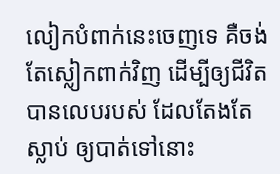លៀកបំពាក់នេះចេញទេ គឺចង់តែស្លៀកពាក់វិញ ដើម្បីឲ្យជីវិតបានលេបរបស់ ដែលតែងតែស្លាប់ ឲ្យបាត់ទៅនោះ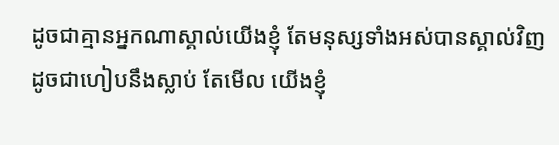ដូចជាគ្មានអ្នកណាស្គាល់យើងខ្ញុំ តែមនុស្សទាំងអស់បានស្គាល់វិញ ដូចជាហៀបនឹងស្លាប់ តែមើល យើងខ្ញុំ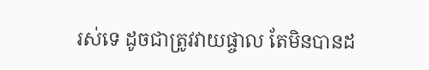រស់ទេ ដូចជាត្រូវវាយផ្ចាល តែមិនបានដ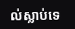ល់ស្លាប់ទេ